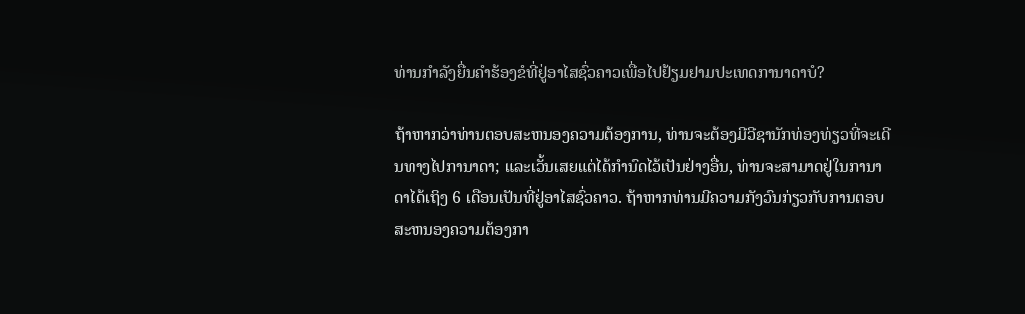ທ່ານກໍາລັງຍື່ນຄໍາຮ້ອງຂໍທີ່ຢູ່ອາໄສຊົ່ວຄາວເພື່ອໄປຢ້ຽມຢາມປະເທດການາດາບໍ?

ຖ້າຫາກວ່າທ່ານຕອບສະຫນອງຄວາມຕ້ອງການ, ທ່ານຈະຕ້ອງມີວີຊານັກທ່ອງທ່ຽວທີ່ຈະເດີນທາງໄປການາດາ; ແລະເວັ້ນເສຍແຕ່ໄດ້ກໍານົດໄວ້ເປັນຢ່າງອື່ນ, ທ່ານຈະສາມາດຢູ່ໃນການາດາໄດ້ເຖິງ 6 ເດືອນເປັນທີ່ຢູ່ອາໄສຊົ່ວຄາວ. ຖ້າຫາກທ່ານມີຄວາມກັງວົນກ່ຽວກັບການຕອບສະຫນອງຄວາມຕ້ອງກາ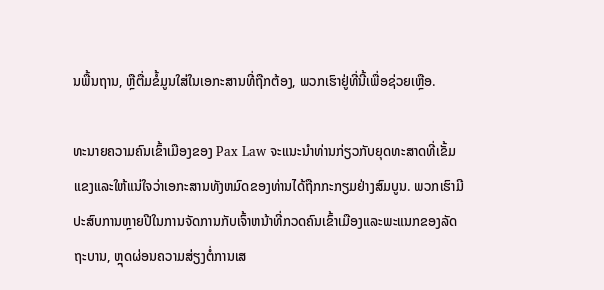ນພື້ນຖານ, ຫຼືຕື່ມຂໍ້ມູນໃສ່ໃນເອກະສານທີ່ຖືກຕ້ອງ, ພວກເຮົາຢູ່ທີ່ນີ້ເພື່ອຊ່ວຍເຫຼືອ.

ທະນາຍຄວາມຄົນເຂົ້າເມືອງຂອງ Pax Law ຈະແນະນໍາທ່ານກ່ຽວກັບຍຸດທະສາດທີ່ເຂັ້ມແຂງແລະໃຫ້ແນ່ໃຈວ່າເອກະສານທັງຫມົດຂອງທ່ານໄດ້ຖືກກະກຽມຢ່າງສົມບູນ. ພວກເຮົາມີປະສົບການຫຼາຍປີໃນການຈັດການກັບເຈົ້າຫນ້າທີ່ກວດຄົນເຂົ້າເມືອງແລະພະແນກຂອງລັດຖະບານ, ຫຼຸດຜ່ອນຄວາມສ່ຽງຕໍ່ການເສ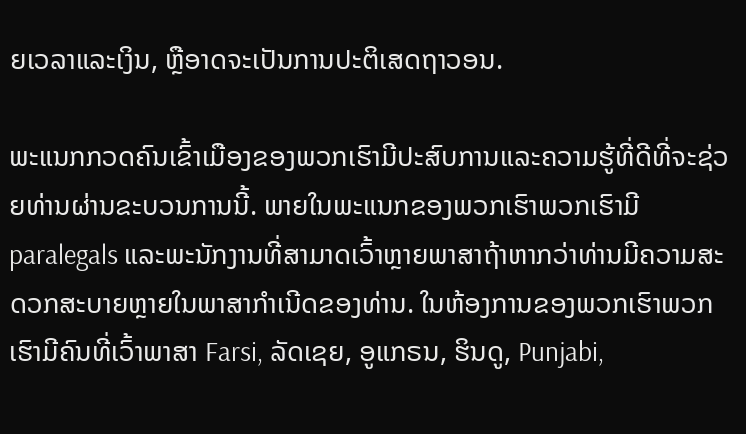ຍເວລາແລະເງິນ, ຫຼືອາດຈະເປັນການປະຕິເສດຖາວອນ.

ພະແນກກວດຄົນເຂົ້າເມືອງຂອງພວກເຮົາມີປະສົບການແລະຄວາມຮູ້ທີ່ດີທີ່ຈະຊ່ວຍທ່ານຜ່ານຂະບວນການນີ້. ພາຍໃນພະແນກຂອງພວກເຮົາພວກເຮົາມີ paralegals ແລະພະນັກງານທີ່ສາມາດເວົ້າຫຼາຍພາສາຖ້າຫາກວ່າທ່ານມີຄວາມສະດວກສະບາຍຫຼາຍໃນພາສາກໍາເນີດຂອງທ່ານ. ໃນຫ້ອງການຂອງພວກເຮົາພວກເຮົາມີຄົນທີ່ເວົ້າພາສາ Farsi, ລັດເຊຍ, ອູແກຣນ, ຮິນດູ, Punjabi,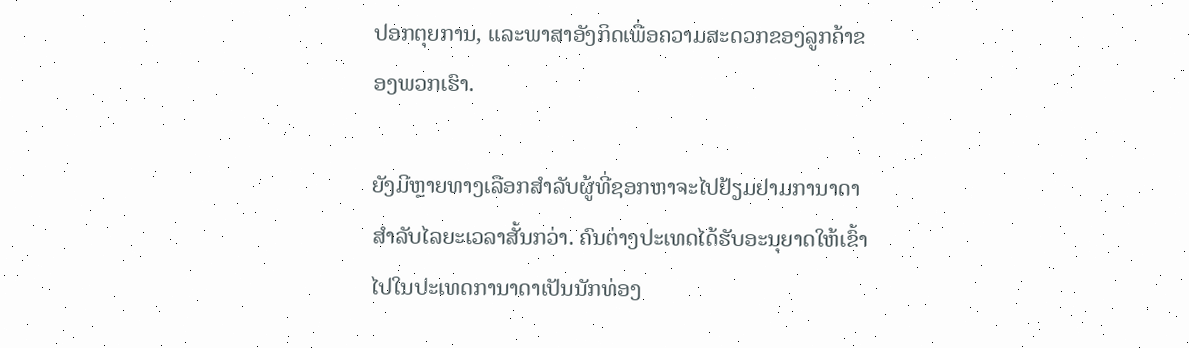ປອກຕຸຍການ, ແລະພາສາອັງກິດເພື່ອຄວາມສະດວກຂອງລູກຄ້າຂອງພວກເຮົາ.

ຍັງມີຫຼາຍທາງເລືອກສໍາລັບຜູ້ທີ່ຊອກຫາຈະໄປຢ້ຽມຢາມການາດາສໍາລັບໄລຍະເວລາສັ້ນກວ່າ. ຄົນຕ່າງປະເທດໄດ້ຮັບອະນຸຍາດໃຫ້ເຂົ້າໄປໃນປະເທດການາດາເປັນນັກທ່ອງ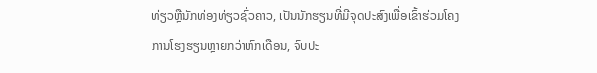ທ່ຽວຫຼືນັກທ່ອງທ່ຽວຊົ່ວຄາວ, ເປັນນັກຮຽນທີ່ມີຈຸດປະສົງເພື່ອເຂົ້າຮ່ວມໂຄງການໂຮງຮຽນຫຼາຍກວ່າຫົກເດືອນ, ຈົບປະ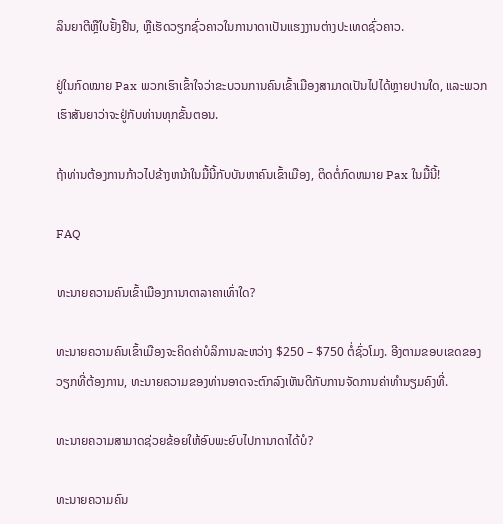ລິນຍາຕີຫຼືໃບຢັ້ງຢືນ, ຫຼືເຮັດວຽກຊົ່ວຄາວໃນການາດາເປັນແຮງງານຕ່າງປະເທດຊົ່ວຄາວ.

ຢູ່ໃນກົດໝາຍ Pax ພວກເຮົາເຂົ້າໃຈວ່າຂະບວນການຄົນເຂົ້າເມືອງສາມາດເປັນໄປໄດ້ຫຼາຍປານໃດ, ແລະພວກເຮົາສັນຍາວ່າຈະຢູ່ກັບທ່ານທຸກຂັ້ນຕອນ.

ຖ້າທ່ານຕ້ອງການກ້າວໄປຂ້າງຫນ້າໃນມື້ນີ້ກັບບັນຫາຄົນເຂົ້າເມືອງ, ຕິດຕໍ່ກົດຫມາຍ Pax ໃນມື້ນີ້!

FAQ

ທະນາຍຄວາມຄົນເຂົ້າເມືອງການາດາລາຄາເທົ່າໃດ?

ທະນາຍຄວາມຄົນເຂົ້າເມືອງຈະຄິດຄ່າບໍລິການລະຫວ່າງ $250 – $750 ຕໍ່ຊົ່ວໂມງ. ອີງຕາມຂອບເຂດຂອງວຽກທີ່ຕ້ອງການ, ທະນາຍຄວາມຂອງທ່ານອາດຈະຕົກລົງເຫັນດີກັບການຈັດການຄ່າທໍານຽມຄົງທີ່.

ທະນາຍຄວາມສາມາດຊ່ວຍຂ້ອຍໃຫ້ອົບພະຍົບໄປການາດາໄດ້ບໍ?

ທະນາຍຄວາມຄົນ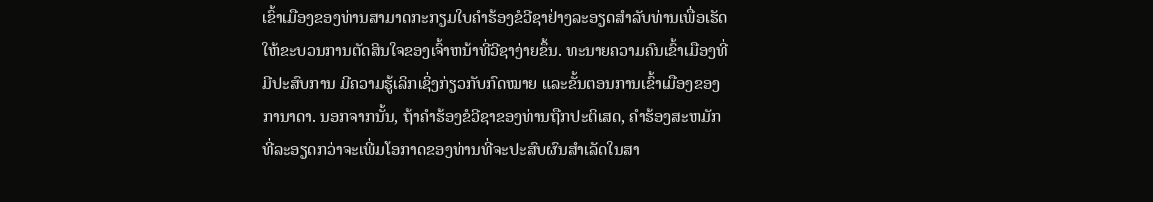ເຂົ້າເມືອງຂອງທ່ານສາມາດກະກຽມໃບຄໍາຮ້ອງຂໍວີຊາຢ່າງລະອຽດສໍາລັບທ່ານເພື່ອເຮັດໃຫ້ຂະບວນການຕັດສິນໃຈຂອງເຈົ້າຫນ້າທີ່ວີຊາງ່າຍຂຶ້ນ. ທະນາຍຄວາມຄົນເຂົ້າເມືອງທີ່ມີປະສົບການ ມີຄວາມຮູ້ເລິກເຊິ່ງກ່ຽວກັບກົດໝາຍ ແລະຂັ້ນຕອນການເຂົ້າເມືອງຂອງການາດາ. ນອກຈາກນັ້ນ, ຖ້າຄໍາຮ້ອງຂໍວີຊາຂອງທ່ານຖືກປະຕິເສດ, ຄໍາຮ້ອງສະຫມັກທີ່ລະອຽດກວ່າຈະເພີ່ມໂອກາດຂອງທ່ານທີ່ຈະປະສົບຜົນສໍາເລັດໃນສາ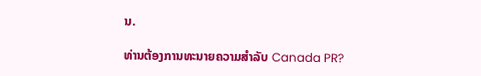ນ.

ທ່ານຕ້ອງການທະນາຍຄວາມສໍາລັບ Canada PR?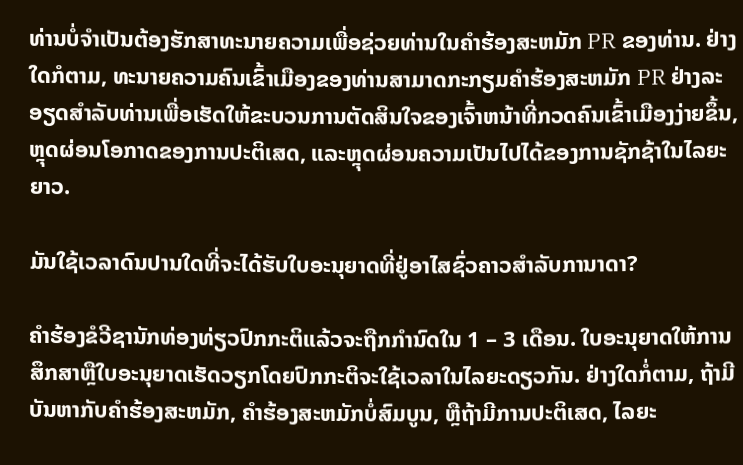ທ່ານບໍ່ຈໍາເປັນຕ້ອງຮັກສາທະນາຍຄວາມເພື່ອຊ່ວຍທ່ານໃນຄໍາຮ້ອງສະຫມັກ PR ຂອງທ່ານ. ຢ່າງໃດກໍຕາມ, ທະນາຍຄວາມຄົນເຂົ້າເມືອງຂອງທ່ານສາມາດກະກຽມຄໍາຮ້ອງສະຫມັກ PR ຢ່າງລະອຽດສໍາລັບທ່ານເພື່ອເຮັດໃຫ້ຂະບວນການຕັດສິນໃຈຂອງເຈົ້າຫນ້າທີ່ກວດຄົນເຂົ້າເມືອງງ່າຍຂຶ້ນ, ຫຼຸດຜ່ອນໂອກາດຂອງການປະຕິເສດ, ແລະຫຼຸດຜ່ອນຄວາມເປັນໄປໄດ້ຂອງການຊັກຊ້າໃນໄລຍະຍາວ.

ມັນໃຊ້ເວລາດົນປານໃດທີ່ຈະໄດ້ຮັບໃບອະນຸຍາດທີ່ຢູ່ອາໄສຊົ່ວຄາວສໍາລັບການາດາ?

ຄໍາຮ້ອງຂໍວີຊານັກທ່ອງທ່ຽວປົກກະຕິແລ້ວຈະຖືກກໍານົດໃນ 1 – 3 ເດືອນ. ໃບອະນຸຍາດໃຫ້ການສຶກສາຫຼືໃບອະນຸຍາດເຮັດວຽກໂດຍປົກກະຕິຈະໃຊ້ເວລາໃນໄລຍະດຽວກັນ. ຢ່າງໃດກໍ່ຕາມ, ຖ້າມີບັນຫາກັບຄໍາຮ້ອງສະຫມັກ, ຄໍາຮ້ອງສະຫມັກບໍ່ສົມບູນ, ຫຼືຖ້າມີການປະຕິເສດ, ໄລຍະ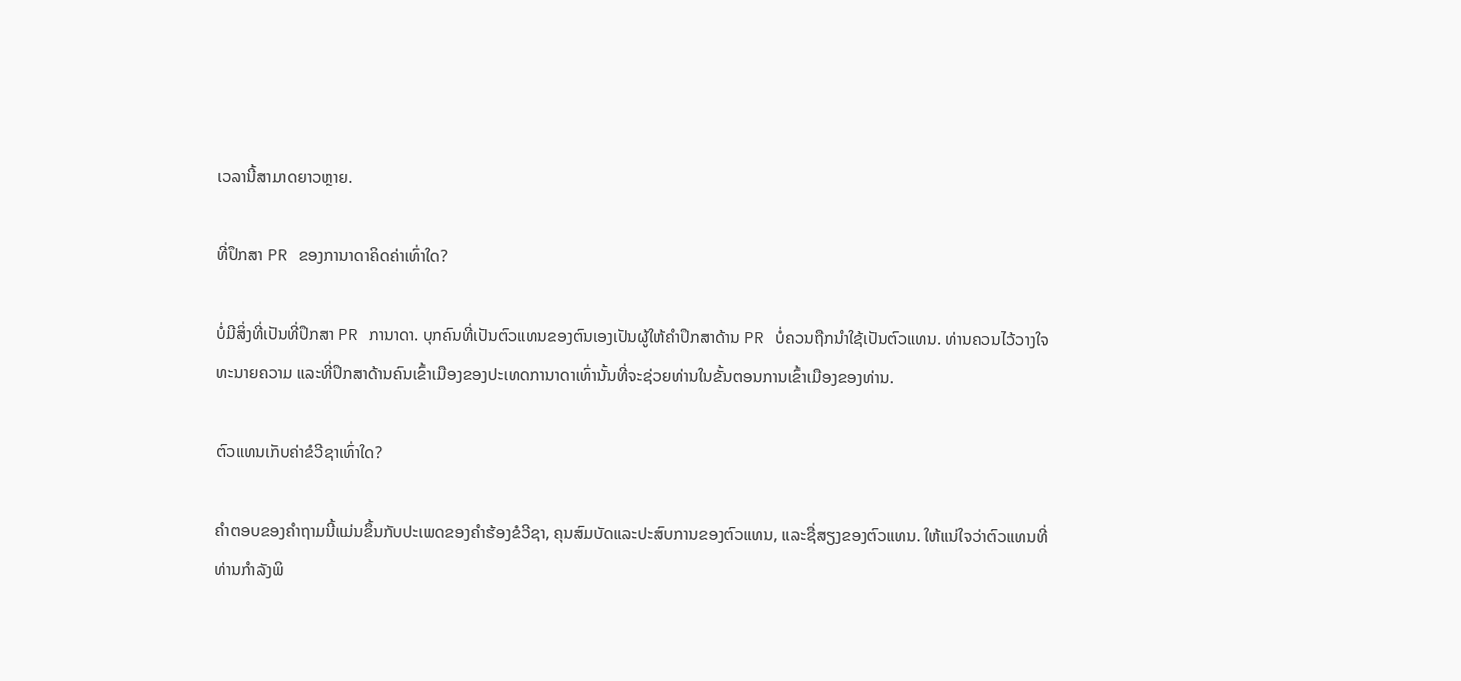ເວລານີ້ສາມາດຍາວຫຼາຍ.

ທີ່ປຶກສາ PR ຂອງການາດາຄິດຄ່າເທົ່າໃດ?

ບໍ່ມີສິ່ງທີ່ເປັນທີ່ປຶກສາ PR ການາດາ. ບຸກຄົນທີ່ເປັນຕົວແທນຂອງຕົນເອງເປັນຜູ້ໃຫ້ຄໍາປຶກສາດ້ານ PR ບໍ່ຄວນຖືກນໍາໃຊ້ເປັນຕົວແທນ. ທ່ານຄວນໄວ້ວາງໃຈທະນາຍຄວາມ ແລະທີ່ປຶກສາດ້ານຄົນເຂົ້າເມືອງຂອງປະເທດການາດາເທົ່ານັ້ນທີ່ຈະຊ່ວຍທ່ານໃນຂັ້ນຕອນການເຂົ້າເມືອງຂອງທ່ານ.

ຕົວແທນເກັບຄ່າຂໍວີຊາເທົ່າໃດ?

ຄໍາຕອບຂອງຄໍາຖາມນີ້ແມ່ນຂຶ້ນກັບປະເພດຂອງຄໍາຮ້ອງຂໍວີຊາ, ຄຸນສົມບັດແລະປະສົບການຂອງຕົວແທນ, ແລະຊື່ສຽງຂອງຕົວແທນ. ໃຫ້ແນ່ໃຈວ່າຕົວແທນທີ່ທ່ານກໍາລັງພິ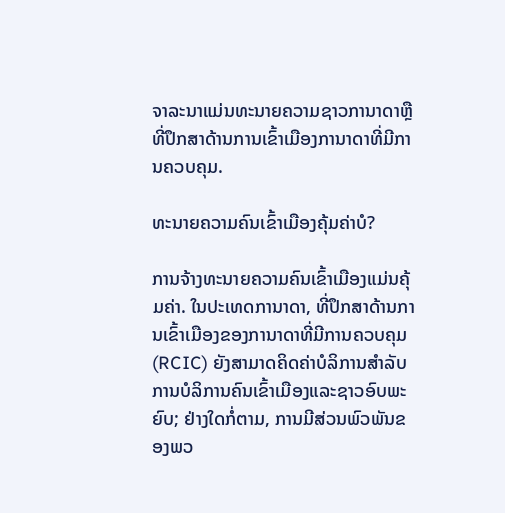ຈາລະນາແມ່ນທະນາຍຄວາມຊາວການາດາຫຼືທີ່ປຶກສາດ້ານການເຂົ້າເມືອງການາດາທີ່ມີການຄວບຄຸມ.

ທະນາຍຄວາມຄົນເຂົ້າເມືອງຄຸ້ມຄ່າບໍ?

ການຈ້າງທະນາຍຄວາມຄົນເຂົ້າເມືອງແມ່ນຄຸ້ມຄ່າ. ໃນປະເທດການາດາ, ທີ່ປຶກສາດ້ານການເຂົ້າເມືອງຂອງການາດາທີ່ມີການຄວບຄຸມ (RCIC) ຍັງສາມາດຄິດຄ່າບໍລິການສໍາລັບການບໍລິການຄົນເຂົ້າເມືອງແລະຊາວອົບພະຍົບ; ຢ່າງໃດກໍ່ຕາມ, ການມີສ່ວນພົວພັນຂອງພວ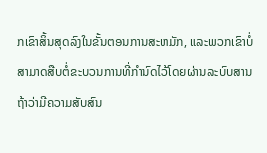ກເຂົາສິ້ນສຸດລົງໃນຂັ້ນຕອນການສະຫມັກ, ແລະພວກເຂົາບໍ່ສາມາດສືບຕໍ່ຂະບວນການທີ່ກໍານົດໄວ້ໂດຍຜ່ານລະບົບສານຖ້າວ່າມີຄວາມສັບສົນ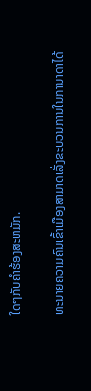ໃດໆກັບຄໍາຮ້ອງສະຫມັກ.

ທະນາຍຄວາມຄົນເຂົ້າເມືອງສາມາດເລັ່ງຂະບວນການໃນການາດາໄດ້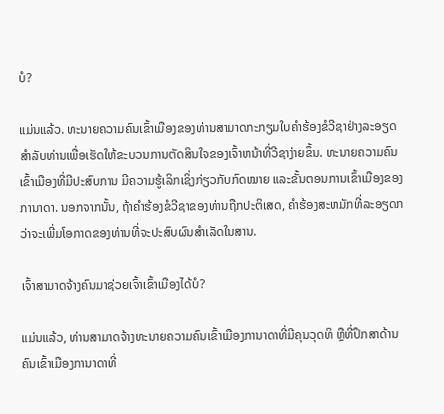ບໍ?

ແມ່ນແລ້ວ. ທະນາຍຄວາມຄົນເຂົ້າເມືອງຂອງທ່ານສາມາດກະກຽມໃບຄໍາຮ້ອງຂໍວີຊາຢ່າງລະອຽດສໍາລັບທ່ານເພື່ອເຮັດໃຫ້ຂະບວນການຕັດສິນໃຈຂອງເຈົ້າຫນ້າທີ່ວີຊາງ່າຍຂຶ້ນ. ທະນາຍຄວາມຄົນເຂົ້າເມືອງທີ່ມີປະສົບການ ມີຄວາມຮູ້ເລິກເຊິ່ງກ່ຽວກັບກົດໝາຍ ແລະຂັ້ນຕອນການເຂົ້າເມືອງຂອງການາດາ. ນອກຈາກນັ້ນ, ຖ້າຄໍາຮ້ອງຂໍວີຊາຂອງທ່ານຖືກປະຕິເສດ, ຄໍາຮ້ອງສະຫມັກທີ່ລະອຽດກວ່າຈະເພີ່ມໂອກາດຂອງທ່ານທີ່ຈະປະສົບຜົນສໍາເລັດໃນສານ.

ເຈົ້າສາມາດຈ້າງຄົນມາຊ່ວຍເຈົ້າເຂົ້າເມືອງໄດ້ບໍ?

ແມ່ນແລ້ວ, ທ່ານສາມາດຈ້າງທະນາຍຄວາມຄົນເຂົ້າເມືອງການາດາທີ່ມີຄຸນວຸດທິ ຫຼືທີ່ປຶກສາດ້ານຄົນເຂົ້າເມືອງການາດາທີ່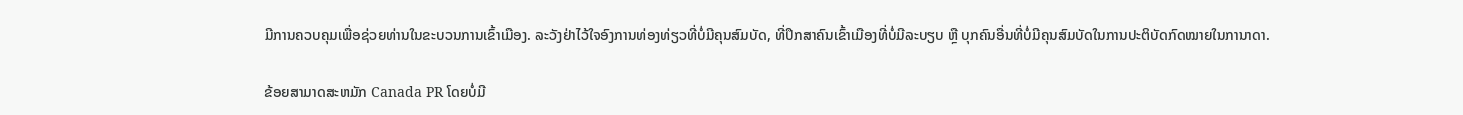ມີການຄວບຄຸມເພື່ອຊ່ວຍທ່ານໃນຂະບວນການເຂົ້າເມືອງ. ລະວັງຢ່າໄວ້ໃຈອົງການທ່ອງທ່ຽວທີ່ບໍ່ມີຄຸນສົມບັດ, ທີ່ປຶກສາຄົນເຂົ້າເມືອງທີ່ບໍ່ມີລະບຽບ ຫຼື ບຸກຄົນອື່ນທີ່ບໍ່ມີຄຸນສົມບັດໃນການປະຕິບັດກົດໝາຍໃນການາດາ.

ຂ້ອຍສາມາດສະຫມັກ Canada PR ໂດຍບໍ່ມີ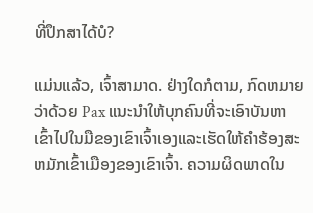ທີ່ປຶກສາໄດ້ບໍ?

ແມ່ນແລ້ວ, ເຈົ້າສາມາດ. ຢ່າງໃດກໍຕາມ, ກົດຫມາຍວ່າດ້ວຍ Pax ແນະນໍາໃຫ້ບຸກຄົນທີ່ຈະເອົາບັນຫາເຂົ້າໄປໃນມືຂອງເຂົາເຈົ້າເອງແລະເຮັດໃຫ້ຄໍາຮ້ອງສະຫມັກເຂົ້າເມືອງຂອງເຂົາເຈົ້າ. ຄວາມຜິດພາດໃນ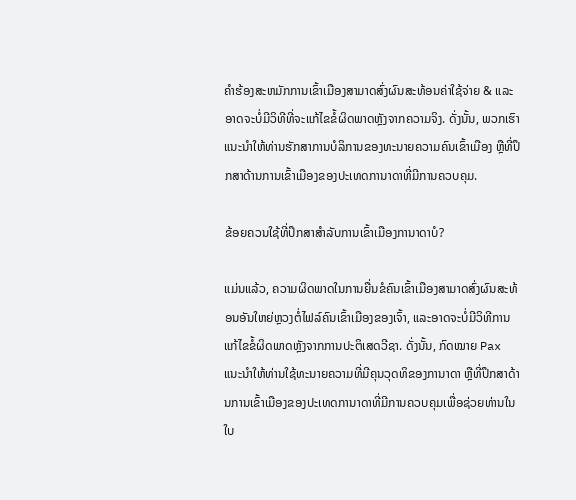ຄໍາຮ້ອງສະຫມັກການເຂົ້າເມືອງສາມາດສົ່ງຜົນສະທ້ອນຄ່າໃຊ້ຈ່າຍ & ແລະອາດຈະບໍ່ມີວິທີທີ່ຈະແກ້ໄຂຂໍ້ຜິດພາດຫຼັງຈາກຄວາມຈິງ. ດັ່ງນັ້ນ, ພວກເຮົາແນະນຳໃຫ້ທ່ານຮັກສາການບໍລິການຂອງທະນາຍຄວາມຄົນເຂົ້າເມືອງ ຫຼືທີ່ປຶກສາດ້ານການເຂົ້າເມືອງຂອງປະເທດການາດາທີ່ມີການຄວບຄຸມ.

ຂ້ອຍຄວນໃຊ້ທີ່ປຶກສາສໍາລັບການເຂົ້າເມືອງການາດາບໍ?

ແມ່ນແລ້ວ, ຄວາມຜິດພາດໃນການຍື່ນຂໍຄົນເຂົ້າເມືອງສາມາດສົ່ງຜົນສະທ້ອນອັນໃຫຍ່ຫຼວງຕໍ່ໄຟລ໌ຄົນເຂົ້າເມືອງຂອງເຈົ້າ, ແລະອາດຈະບໍ່ມີວິທີການແກ້ໄຂຂໍ້ຜິດພາດຫຼັງຈາກການປະຕິເສດວີຊາ. ດັ່ງນັ້ນ, ກົດໝາຍ Pax ແນະນໍາໃຫ້ທ່ານໃຊ້ທະນາຍຄວາມທີ່ມີຄຸນວຸດທິຂອງການາດາ ຫຼືທີ່ປຶກສາດ້ານການເຂົ້າເມືອງຂອງປະເທດການາດາທີ່ມີການຄວບຄຸມເພື່ອຊ່ວຍທ່ານໃນໃບ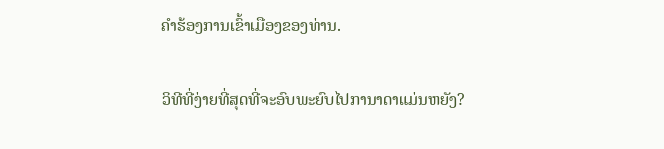ຄໍາຮ້ອງການເຂົ້າເມືອງຂອງທ່ານ.

ວິທີທີ່ງ່າຍທີ່ສຸດທີ່ຈະອົບພະຍົບໄປການາດາແມ່ນຫຍັງ?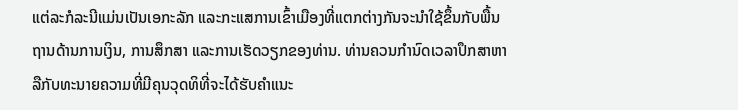ແຕ່ລະກໍລະນີແມ່ນເປັນເອກະລັກ ແລະກະແສການເຂົ້າເມືອງທີ່ແຕກຕ່າງກັນຈະນຳໃຊ້ຂຶ້ນກັບພື້ນຖານດ້ານການເງິນ, ການສຶກສາ ແລະການເຮັດວຽກຂອງທ່ານ. ທ່ານຄວນກໍານົດເວລາປຶກສາຫາລືກັບທະນາຍຄວາມທີ່ມີຄຸນວຸດທິທີ່ຈະໄດ້ຮັບຄໍາແນະ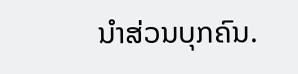ນໍາສ່ວນບຸກຄົນ.